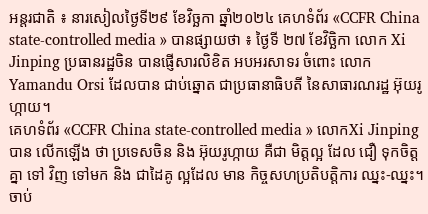អន្តរជាតិ ៖ នារសៀលថ្ងៃទី២៩ ខែវិច្ឆកា ឆ្នាំ២០២៤ គេហទំព័រ «CCFR China state-controlled media » បានផ្សាយថា ៖ ថ្ងៃទី ២៧ ខែវិច្ឆិកា លោក Xi Jinping ប្រធានរដ្ឋចិន បានផ្ញើសារលិខិត អបអរសាទរ ចំពោះ លោក Yamandu Orsi ដែលបាន ជាប់ឆ្នោត ជាប្រធានាធិបតី នៃសាធារណរដ្ឋ អ៊ុយរូហ្កាយ។
គេហទំព័រ «CCFR China state-controlled media » លោកXi Jinpingបាន លើកឡើង ថា ប្រទេសចិន និង អ៊ុយរូហ្កាយ គឺជា មិត្តល្អ ដែល ជឿ ទុកចិត្ត គ្នា ទៅ វិញ ទៅមក និង ជាដៃគូ ល្អដែល មាន កិច្ចសហប្រតិបត្តិការ ឈ្នះ-ឈ្នះ។ ចាប់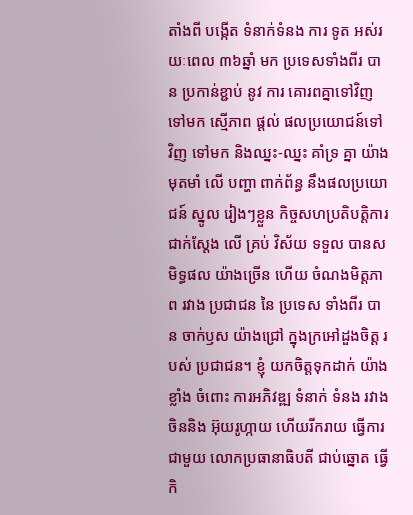តាំងពី បង្កើត ទំនាក់ទំនង ការ ទូត អស់រយៈពេល ៣៦ឆ្នាំ មក ប្រទេសទាំងពីរ បាន ប្រកាន់ខ្ជាប់ នូវ ការ គោរពគ្នាទៅវិញ ទៅមក ស្មើភាព ផ្តល់ ផលប្រយោជន៍ទៅ វិញ ទៅមក និងឈ្នះ-ឈ្នះ គាំទ្រ គ្នា យ៉ាងមុតមាំ លើ បញ្ហា ពាក់ព័ន្ធ នឹងផលប្រយោជន៍ ស្នូល រៀងៗខ្លួន កិច្ចសហប្រតិបត្តិការ ជាក់ស្តែង លើ គ្រប់ វិស័យ ទទួល បានសមិទ្ធផល យ៉ាងច្រើន ហើយ ចំណងមិត្តភាព រវាង ប្រជាជន នៃ ប្រទេស ទាំងពីរ បាន ចាក់ឫស យ៉ាងជ្រៅ ក្នុងក្រអៅដួងចិត្ត របស់ ប្រជាជន។ ខ្ញុំ យកចិត្តទុកដាក់ យ៉ាងខ្លាំង ចំពោះ ការអភិវឌ្ឍ ទំនាក់ ទំនង រវាង ចិននិង អ៊ុយរូហ្កាយ ហើយរីករាយ ធ្វើការ ជាមួយ លោកប្រធានាធិបតី ជាប់ឆ្នោត ធ្វើ កិ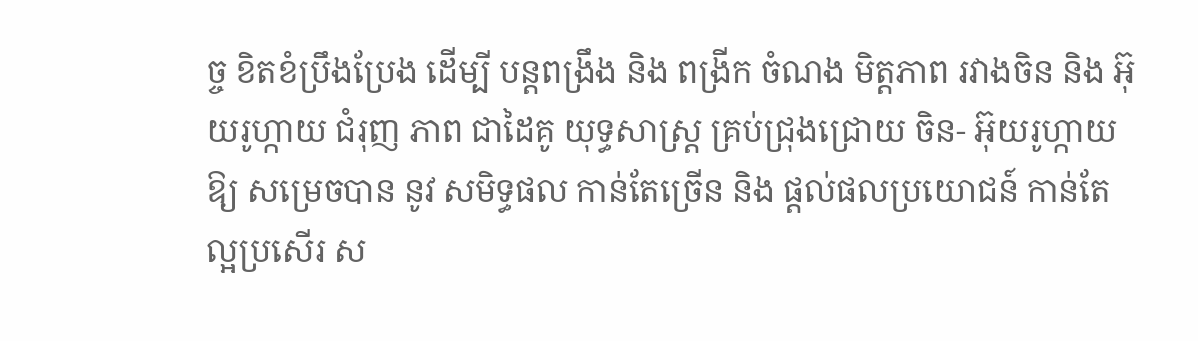ច្ច ខិតខំប្រឹងប្រែង ដើម្បី បន្តពង្រឹង និង ពង្រីក ចំណង មិត្តភាព រវាងចិន និង អ៊ុយរូហ្កាយ ជំរុញ ភាព ជាដៃគូ យុទ្ធសាស្ត្រ គ្រប់ជ្រុងជ្រោយ ចិន- អ៊ុយរូហ្កាយ ឱ្យ សម្រេចបាន នូវ សមិទ្ធផល កាន់តែច្រើន និង ផ្តល់ផលប្រយោជន៍ កាន់តែ ល្អប្រសើរ ស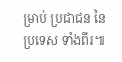ម្រាប់ ប្រជាជន នៃ ប្រទេស ទាំងពីរ៕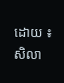ដោយ ៖ សិលា